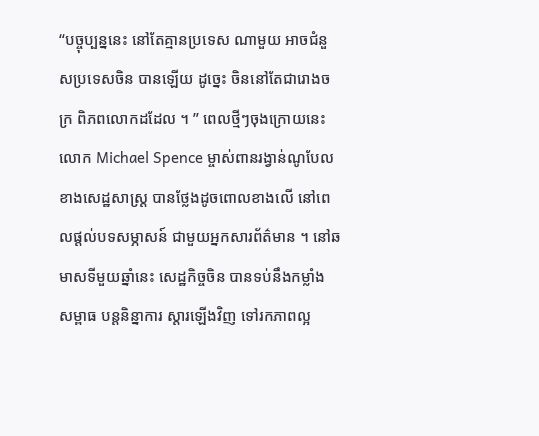“បច្ចុប្បន្ននេះ នៅតែគ្មានប្រទេស ណាមួយ អាចជំនួសប្រទេសចិន បានឡើយ ដូច្នេះ ចិននៅតែជារោងចក្រ ពិភពលោកដដែល ។ ” ពេលថ្មីៗចុងក្រោយនេះ លោក Michael Spence ម្ចាស់ពានរង្វាន់ណូបែល ខាងសេដ្ឋសាស្ត្រ បានថ្លែងដូចពោលខាងលើ នៅពេលផ្តល់បទសម្ភាសន៍ ជាមួយអ្នកសារព័ត៌មាន ។ នៅឆមាសទីមួយឆ្នាំនេះ សេដ្ឋកិច្ចចិន បានទប់នឹងកម្លាំង សម្ពាធ បន្តនិន្នាការ ស្តារឡើងវិញ ទៅរកភាពល្អ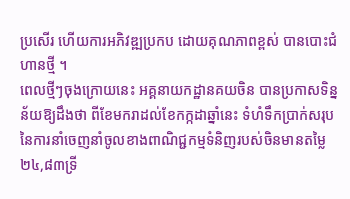ប្រសើរ ហើយការអភិវឌ្ឍប្រកប ដោយគុណភាពខ្ពស់ បានបោះជំហានថ្មី ។
ពេលថ្មីៗចុងក្រោយនេះ អគ្គនាយកដ្ឋានគយចិន បានប្រកាសទិន្នន័យឱ្យដឹងថា ពីខែមករាដល់ខែកក្កដាឆ្នាំនេះ ទំហំទឹកប្រាក់សរុបនៃការនាំចេញនាំចូលខាងពាណិជ្ជកម្មទំនិញរបស់ចិនមានតម្លៃ២៤,៨៣ទ្រី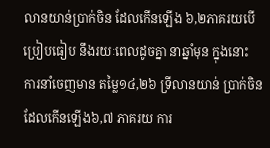លានយាន់ប្រាក់ចិន ដែលកើនឡើង ៦,២ភាគរយបើប្រៀបធៀប នឹងរយៈពេលដូចគ្នា នាឆ្នាំមុន ក្នុងនោះ ការនាំចេញមាន តម្លៃ១៤,២៦ ទ្រីលានយាន់ ប្រាក់ចិន ដែលកើនឡើង៦,៧ ភាគរយ ការ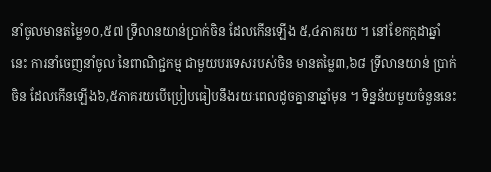នាំចូលមានតម្លៃ១០,៥៧ ទ្រីលានយាន់ប្រាក់ចិន ដែលកើនឡើង ៥,៤ភាគរយ ។ នៅខែកក្កដាឆ្នាំនេះ ការនាំចេញនាំចូល នៃពាណិជ្ជកម្ម ជាមួយបរទេសរបស់ចិន មានតម្លៃ៣,៦៨ ទ្រីលានយាន់ ប្រាក់ចិន ដែលកើនឡើង៦,៥ភាគរយបើប្រៀបធៀបនឹងរយៈពេលដូចគ្នានាឆ្នាំមុន ។ ទិន្នន័យមួយចំនួននេះ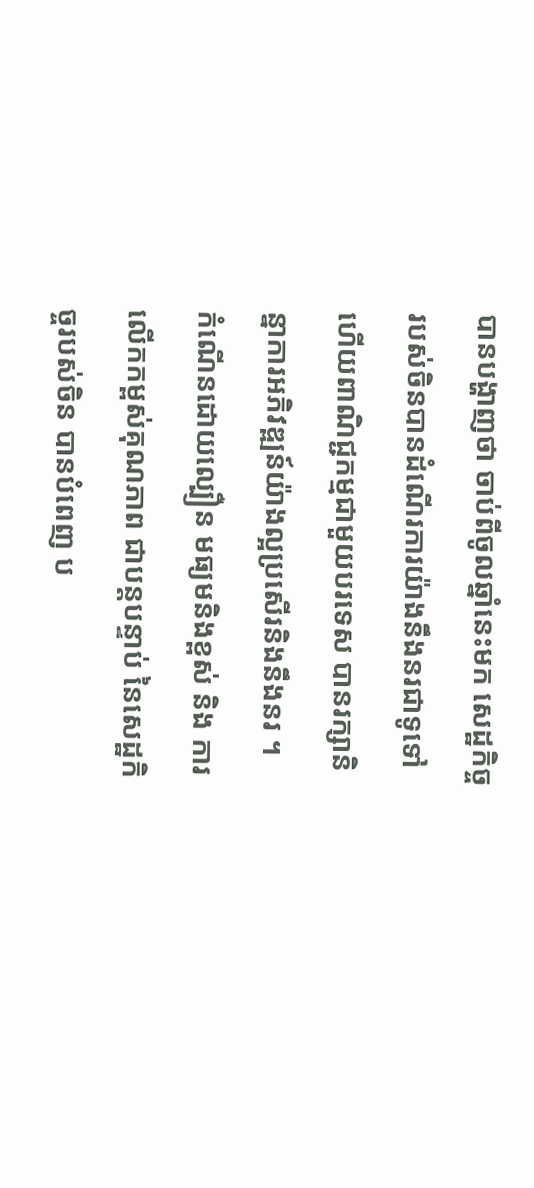បានបង្ហាញថា ចាប់ពីចូលឆ្នាំនេះមក សេដ្ឋកិច្ចរបស់ចិនបានដំណើរការយ៉ាងនឹងនរជាទូទៅ ហើយពាណិជ្ជកម្មជាមួយបរទេស បានរក្សានិន្នាការអភិវឌ្ឍន៍យ៉ាងល្អប្រសើរនិងនឹងនរ ។
កំណើនដោយល្បឿន មធ្យមនិងខ្ពស់ និង ការលើកកម្ពស់គុណភាព ជាបន្តបន្ទាប់ នៃសេដ្ឋកិច្ចរបស់ចិន បានបំពេញ ប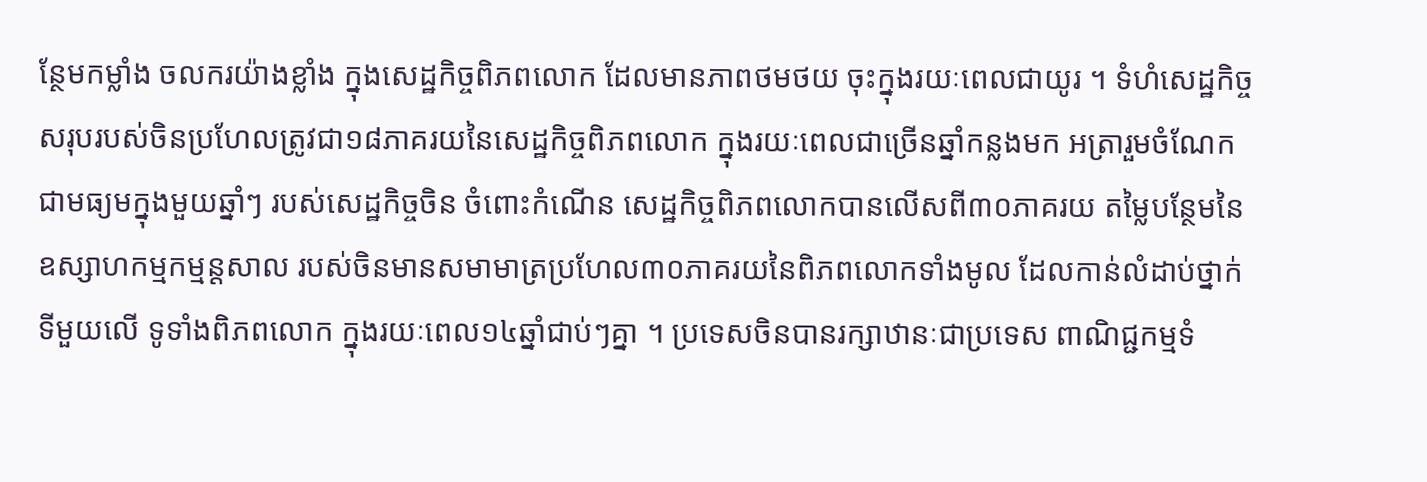ន្ថែមកម្លាំង ចលករយ៉ាងខ្លាំង ក្នុងសេដ្ឋកិច្ចពិភពលោក ដែលមានភាពថមថយ ចុះក្នុងរយៈពេលជាយូរ ។ ទំហំសេដ្ឋកិច្ចសរុបរបស់ចិនប្រហែលត្រូវជា១៨ភាគរយនៃសេដ្ឋកិច្ចពិភពលោក ក្នុងរយៈពេលជាច្រើនឆ្នាំកន្លងមក អត្រារួមចំណែកជាមធ្យមក្នុងមួយឆ្នាំៗ របស់សេដ្ឋកិច្ចចិន ចំពោះកំណើន សេដ្ឋកិច្ចពិភពលោកបានលើសពី៣០ភាគរយ តម្លៃបន្ថែមនៃឧស្សាហកម្មកម្មន្តសាល របស់ចិនមានសមាមាត្រប្រហែល៣០ភាគរយនៃពិភពលោកទាំងមូល ដែលកាន់លំដាប់ថ្នាក់ទីមួយលើ ទូទាំងពិភពលោក ក្នុងរយៈពេល១៤ឆ្នាំជាប់ៗគ្នា ។ ប្រទេសចិនបានរក្សាឋានៈជាប្រទេស ពាណិជ្ជកម្មទំ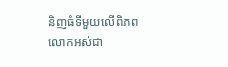និញធំទីមួយលើពិភពលោកអស់ជា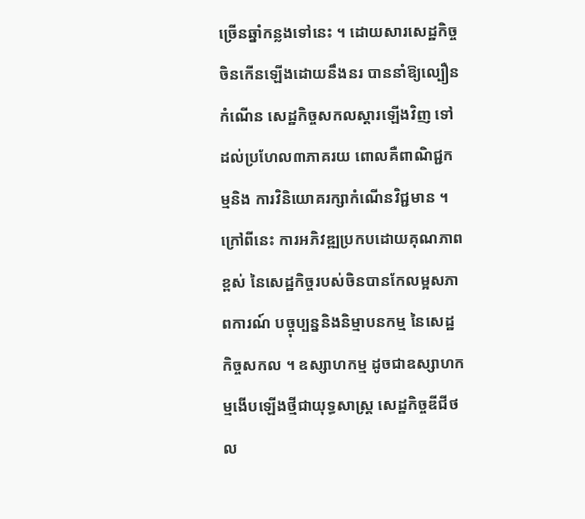ច្រើនឆ្នាំកន្លងទៅនេះ ។ ដោយសារសេដ្ឋកិច្ចចិនកើនឡើងដោយនឹងនរ បាននាំឱ្យល្បឿនកំណើន សេដ្ឋកិច្ចសកលស្តារឡើងវិញ ទៅដល់ប្រហែល៣ភាគរយ ពោលគឺពាណិជ្ជកម្មនិង ការវិនិយោគរក្សាកំណើនវិជ្ជមាន ។
ក្រៅពីនេះ ការអភិវឌ្ឍប្រកបដោយគុណភាពខ្ពស់ នៃសេដ្ឋកិច្ចរបស់ចិនបានកែលម្អសភាពការណ៍ បច្ចុប្បន្ននិងនិម្មាបនកម្ម នៃសេដ្ឋកិច្ចសកល ។ ឧស្សាហកម្ម ដូចជាឧស្សាហកម្មងើបឡើងថ្មីជាយុទ្ធសាស្ត្រ សេដ្ឋកិច្ចឌីជីថល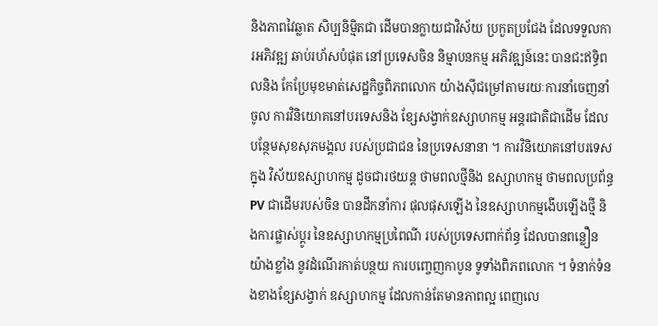និងភាពវៃឆ្លាត សិប្បនិម្មិតជា ដើមបានក្លាយជាវិស័យ ប្រកួតប្រជែង ដែលទទួលការអភិវឌ្ឍ ឆាប់រហ័សបំផុត នៅប្រទេសចិន និម្មាបនកម្ម អភិវឌ្ឍន៍នេះ បានជះឥទ្ធិពលនិង កែប្រែមុខមាត់សេដ្ឋកិច្ចពិភពលោក យ៉ាងស៊ីជម្រៅតាមរយៈការនាំចេញនាំចូល ការវិនិយោគនៅបរទេសនិង ខ្សែសង្វាក់ឧស្សាហកម្ម អន្តរជាតិជាដើម ដែលបន្ថែមសុខសុភមង្គល របស់ប្រជាជន នៃប្រទេសនានា ។ ការវិនិយោគនៅបរទេសក្នុង វិស័យឧស្សាហកម្ម ដូចជារថយន្ត ថាមពលថ្មីនិង ឧស្សាហកម្ម ថាមពលប្រព័ន្ធ PV ជាដើមរបស់ចិន បានដឹកនាំការ ផុលផុសឡើង នៃឧស្សាហកម្មងើបឡើងថ្មី និងការផ្លាស់ប្តូរ នៃឧស្សាហកម្មប្រពៃណី របស់ប្រទេសពាក់ព័ន្ធ ដែលបានពន្លឿនយ៉ាងខ្លាំង នូវដំណើរកាត់បន្ថយ ការបញ្ចេញកាបូន ទូទាំងពិភពលោក ។ ទំនាក់ទំនងខាងខ្សែសង្វាក់ ឧស្សាហកម្ម ដែលកាន់តែមានភាពល្អ ពេញលេ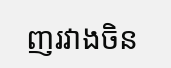ញរវាងចិន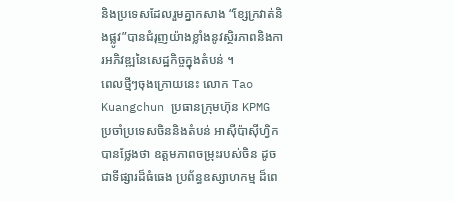និងប្រទេសដែលរួមគ្នាកសាង “ខ្សែក្រវាត់និងផ្លូវ”បានជំរុញយ៉ាងខ្លាំងនូវស្ថិរភាពនិងការអភិវឌ្ឍនៃសេដ្ឋកិច្ចក្នុងតំបន់ ។
ពេលថ្មីៗចុងក្រោយនេះ លោក Tao Kuangchun ប្រធានក្រុមហ៊ុន KPMG ប្រចាំប្រទេសចិននិងតំបន់ អាស៊ីប៉ាស៊ីហ្វិក បានថ្លែងថា ឧត្តមភាពចម្រុះរបស់ចិន ដូចជាទីផ្សារដ៏ធំធេង ប្រព័ន្ធឧស្សាហកម្ម ដ៏ពេ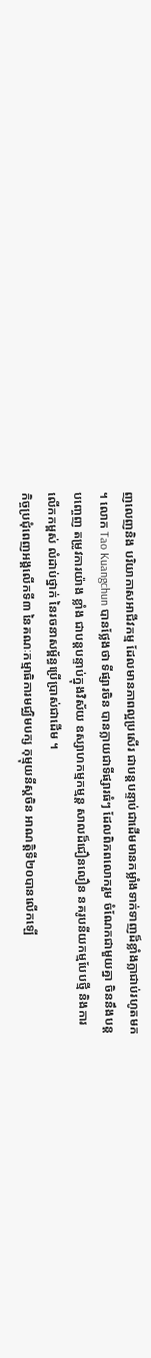ញលេញនិង បរិយាកាសអាជីវកម្ម ដែលមានភាពល្អប្រសើរ ជាបន្តបន្ទាប់ជាដើមមានកម្លាំងទាក់ទាញដ៏ខ្លាំងក្លាជាប់រហូតមក ។ លោក Tao Kuangchun បានថ្លែងថា ទីផ្សារចិន បានក្លាយជាទីផ្សារធំៗ ដែលពិភពលោករួម ចំណែកជាមួយគ្នា ចិននឹងបន្តបញ្ចេញ តម្រូវការយ៉ាង ខ្លាំង ជាបន្តបន្ទាប់ក្នុងវិស័យ ឧស្សាហកម្មកម្មន្ត សាលដ៏ជឿនលឿន នគរូបនីយកម្មបែបថ្មី និងការលើកកម្ពស់ លំដាប់ថ្នាក់ នៃរចនាសម្ព័ន្ធប្រើប្រាស់ជាដើម ។
កិច្ចប្រជុំពេញអង្គលើកទី៣ នៃគណៈកម្មាធិការមជ្ឈិមបក្ស កុម្មុយនីស្តចិន អាណត្តិទី២០បានលើកឡើ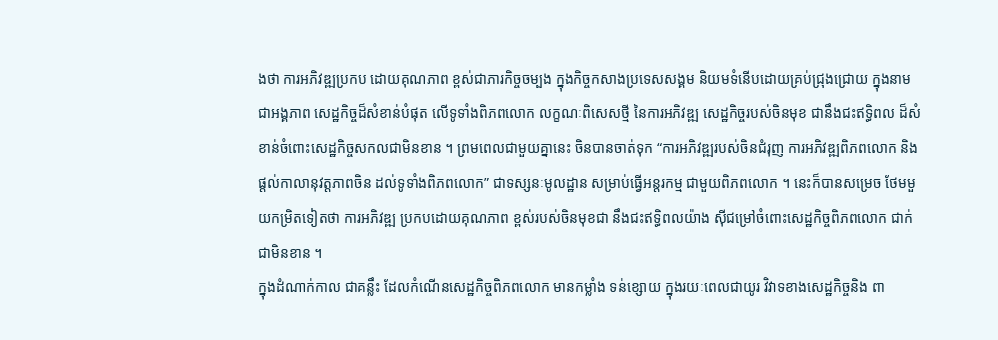ងថា ការអភិវឌ្ឍប្រកប ដោយគុណភាព ខ្ពស់ជាភារកិច្ចចម្បង ក្នុងកិច្ចកសាងប្រទេសសង្គម និយមទំនើបដោយគ្រប់ជ្រុងជ្រោយ ក្នុងនាមជាអង្គភាព សេដ្ឋកិច្ចដ៏សំខាន់បំផុត លើទូទាំងពិភពលោក លក្ខណៈពិសេសថ្មី នៃការអភិវឌ្ឍ សេដ្ឋកិច្ចរបស់ចិនមុខ ជានឹងជះឥទ្ធិពល ដ៏សំខាន់ចំពោះសេដ្ឋកិច្ចសកលជាមិនខាន ។ ព្រមពេលជាមួយគ្នានេះ ចិនបានចាត់ទុក “ការអភិវឌ្ឍរបស់ចិនជំរុញ ការអភិវឌ្ឍពិភពលោក និងផ្តល់កាលានុវត្តភាពចិន ដល់ទូទាំងពិភពលោក” ជាទស្សនៈមូលដ្ឋាន សម្រាប់ធ្វើអន្តរកម្ម ជាមួយពិភពលោក ។ នេះក៏បានសម្រេច ថែមមួយកម្រិតទៀតថា ការអភិវឌ្ឍ ប្រកបដោយគុណភាព ខ្ពស់របស់ចិនមុខជា នឹងជះឥទ្ធិពលយ៉ាង ស៊ីជម្រៅចំពោះសេដ្ឋកិច្ចពិភពលោក ជាក់ជាមិនខាន ។
ក្នុងដំណាក់កាល ជាគន្លឹះ ដែលកំណើនសេដ្ឋកិច្ចពិភពលោក មានកម្លាំង ទន់ខ្សោយ ក្នុងរយៈពេលជាយូរ វិវាទខាងសេដ្ឋកិច្ចនិង ពា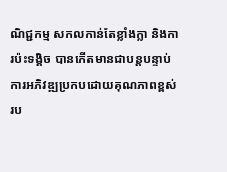ណិជ្ជកម្ម សកលកាន់តែខ្លាំងក្លា និងការប៉ះទង្គិច បានកើតមានជាបន្តបន្ទាប់ ការអភិវឌ្ឍប្រកបដោយគុណភាពខ្ពស់ រប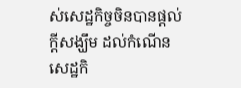ស់សេដ្ឋកិច្ចចិនបានផ្តល់ក្តីសង្ឃឹម ដល់កំណើនសេដ្ឋកិ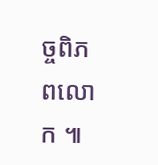ច្ចពិភពលោក ៕